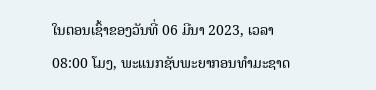ໃນຕອນເຊົ້າຂອງວັນທີ່ 06 ມີນາ 2023, ເວລາ 08:00 ໂມງ, ພະແນກຊັບພະຍາກອນທຳມະຊາດ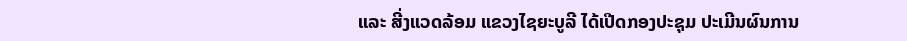ແລະ ສີ່ງແວດລ້ອມ ແຂວງໄຊຍະບູລີ ໄດ້ເປີດກອງປະຊຸມ ປະເມີນຜົນການ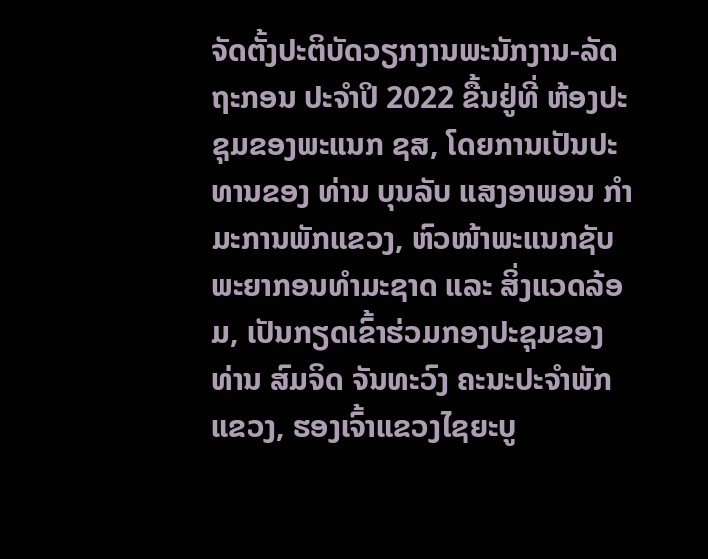ຈັດຕັ້ງປະຕິບັດວຽກງານພະນັກງານ-ລັດຖະກອນ ປະຈຳປິ 2022 ຂື້ນຢູ່ທີ່ ຫ້ອງປະຊຸມຂອງພະແນກ ຊສ, ໂດຍການເປັນປະທານຂອງ ທ່ານ ບຸນລັບ ແສງອາພອນ ກຳມະການພັກແຂວງ, ຫົວໜ້າພະແນກຊັບພະຍາກອນທຳມະຊາດ ແລະ ສິ່ງແວດລ້ອມ, ເປັນກຽດເຂົ້າຮ່ວມກອງປະຊຸມຂອງ ທ່ານ ສົມຈິດ ຈັນທະວົງ ຄະນະປະຈຳພັກແຂວງ, ຮອງເຈົ້າແຂວງໄຊຍະບູ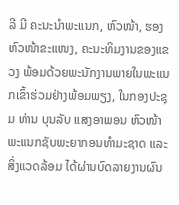ລີ ມີ ຄະນະນຳພະແນກ, ຫົວໜ້າ, ຮອງຫົວໜ້າຂະແໜງ, ຄະນະທິມງານຂອງແຂວງ ພ້ອມດ້ວຍພະນັກງານພາຍໃນພະແນກເຂົ້າຮ່ວມຢ່າງພ້ອມພຽງ, ໃນກອງປະຊຸມ ທ່ານ ບຸນລັບ ແສງອາພອນ ຫົວໜ້າພະແນກຊັບພະຍາກອນທຳມະຊາດ ແລະ ສິ່ງແວດລ້ອມ ໄດ້ຜ່ານບົດລາຍງານຜົນ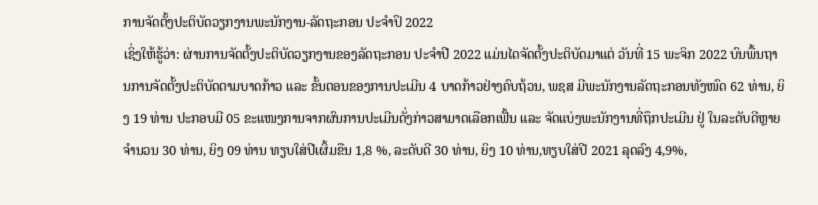ການຈັດຕັ້ງປະຕິບັດວຽກງານພະນັກງານ-ລັດຖະກອນ ປະຈຳປິ 2022
ເຊິ່ງໃຫ້ຮູ້ວ່າ: ຜ່ານການຈັດຕັ້ງປະຕິບັດວຽກງານຂອງລັດຖະກອນ ປະຈຳປີ 2022 ແມ່ນໄດຈັດຕັ້ງປະຕິບັດມາແຕ່ ວັນທີ່ 15 ພະຈິກ 2022 ບົນພື້ນຖານການຈັດຕັ້ງປະຕິບັດຕາມບາດກ້າວ ແລະ ຂັ້ນຕອນຂອງການປະເມີນ 4 ບາດກ້າວຢ່າງຄົບຖ້ວນ, ພຊສ ມີພະນັກງານລັດຖະກອນທັງໜົດ 62 ທ່ານ, ຍິງ 19 ທ່ານ ປະກອບມີ 05 ຂະແໜງການຈາກຜົນການປະເມີນດັ່ງກ່າວສາມາດເລືອກເຟັ້ນ ແລະ ຈັດແບ່ງພະນັກງານທີ່ຖຶກປະເມີນ ຢູ່ ໃນລະດັບດີຫຼາຍຈຳນວນ 30 ທ່ານ, ຍິງ 09 ທ່ານ ທຽບໃສ່ປີເຜິ້ມຂືນ 1,8 %, ລະດັບດີ 30 ທ່ານ, ຍິງ 10 ທ່ານ,ທຽບໃສ່ປີ 2021 ລຸດລົງ 4,9%,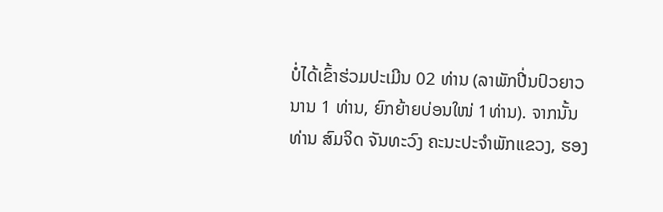ບໍ່ໄດ້ເຂົ້າຮ່ວມປະເມີນ 02 ທ່ານ (ລາພັກປີ່ນປົວຍາວນານ 1 ທ່ານ, ຍົກຍ້າຍບ່ອນໃໜ່ 1ທ່ານ). ຈາກນັ້ນ ທ່ານ ສົມຈິດ ຈັນທະວົງ ຄະນະປະຈຳພັກແຂວງ, ຮອງ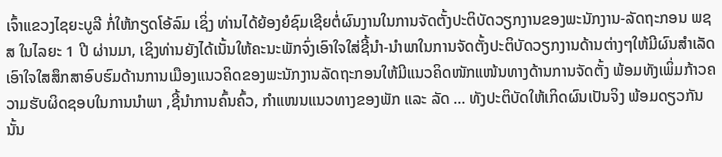ເຈົ້າແຂວງໄຊຍະບູລີ ກໍ່ໃຫ້ກຽດໂອ້ລົມ ເຊິ່ງ ທ່ານໄດ້ຍ້ອງຍໍຊົມເຊີຍຕໍ່ຜົນງານໃນການຈັດຕັ້ງປະຕິບັດວຽກງານຂອງພະນັກງານ-ລັດຖະກອນ ພຊສ ໃນໄລຍະ 1 ປີ ຜ່ານມາ, ເຊິງທ່ານຍັງໄດ້ເນັ້ນໃຫ້ຄະນະພັກຈົ່ງເອົາໃຈໃສ່ຊີ້ນຳ-ນຳພາໃນການຈັດຕັ້ງປະຕິບັດວຽກງານດ້ານຕ່າງໆໃຫ້ມີຜົນສຳເລັດເອົາໃຈໃສສຶກສາອົບຮົມດ້ານການເມືອງແນວຄິດຂອງພະນັກງານລັດຖະກອນໃຫ້ມີແນວຄິດໜັກແໜ້ນທາງດ້ານການຈັດຕັ້ງ ພ້ອມທັງເພິ່ມກ້າວຄວາມຮັບຜິດຊອບໃນການນຳພາ ,ຊີ້ນຳການຄົ້ນຄົ້ວ, ກຳແໜນແນວທາງຂອງພັກ ແລະ ລັດ … ທັງປະຕິບັດໃຫ້ເກິດຜົນເປັນຈິງ ພ້ອມດຽວກັນນັ້ນ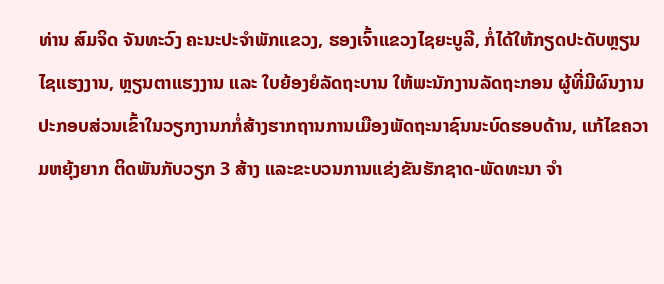ທ່ານ ສົມຈິດ ຈັນທະວົງ ຄະນະປະຈຳພັກແຂວງ, ຮອງເຈົ້າແຂວງໄຊຍະບູລີ, ກໍ່ໄດ້ໃຫ້ກຽດປະດັບຫຼຽນໄຊແຮງງານ, ຫຼຽນຕາແຮງງານ ແລະ ໃບຍ້ອງຍໍລັດຖະບານ ໃຫ້ພະນັກງານລັດຖະກອນ ຜູ້ທີ່ມີຜົນງານປະກອບສ່ວນເຂົ້າໃນວຽກງານກກໍ່ສ້າງຮາກຖານການເມືອງພັດຖະນາຊົນນະບົດຮອບດ້ານ, ແກ້ໄຂຄວາມຫຍຸ້ງຍາກ ຕິດພັນກັບວຽກ 3 ສ້າງ ແລະຂະບວນການແຂ່ງຂັນຮັກຊາດ-ພັດທະນາ ຈຳ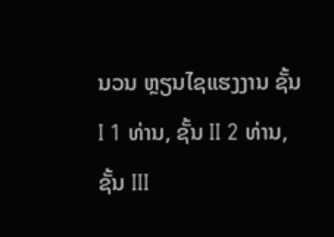ນວນ ຫຼຽນໄຊແຮງງານ ຊັ້ນ I 1 ທ່ານ, ຊັ້ນ II 2 ທ່ານ, ຊັ້ນ III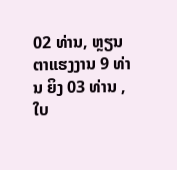02 ທ່ານ, ຫຼຽນຕາແຮງງານ 9 ທ່ານ ຍິງ 03 ທ່ານ , ໃບ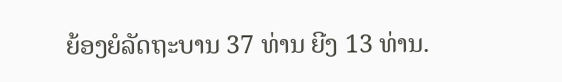ຍ້ອງຍໍລັດຖະບານ 37 ທ່ານ ຍີງ 13 ທ່ານ.